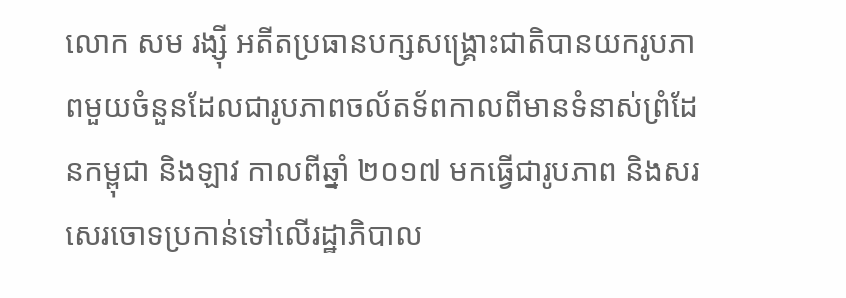លោក សម រង្ស៊ី អតីតប្រធានបក្សសង្គ្រោះជាតិបានយករូបភាពមួយចំនួនដែលជារូបភាពចល័តទ័ពកាលពីមានទំនាស់ព្រំដែនកម្ពុជា និងឡាវ កាលពីឆ្នាំ ២០១៧ មកធ្វើជារូបភាព និងសរសេរចោទប្រកាន់ទៅលើរដ្ឋាភិបាល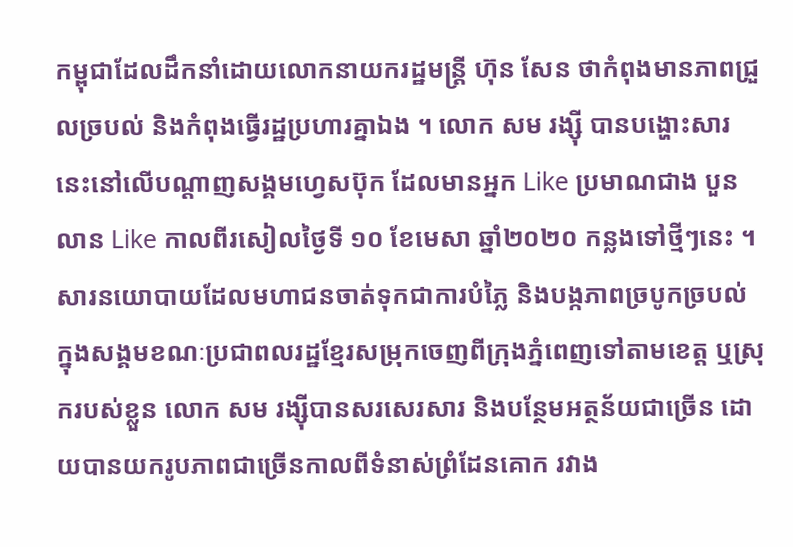កម្ពុជាដែលដឹកនាំដោយលោកនាយករដ្ឋមន្រ្តី ហ៊ុន សែន ថាកំពុងមានភាពជ្រួលច្របល់ និងកំពុងធ្វើរដ្ឋប្រហារគ្នាឯង ។ លោក សម រង្ស៊ី បានបង្ហោះសារនេះនៅលើបណ្ដាញសង្គមហ្វេសប៊ុក ដែលមានអ្នក Like ប្រមាណជាង បួនលាន Like កាលពីរសៀលថ្ងៃទី ១០ ខែមេសា ឆ្នាំ២០២០ កន្លងទៅថ្មីៗនេះ ។
សារនយោបាយដែលមហាជនចាត់ទុកជាការបំភ្លៃ និងបង្កភាពច្របូកច្របល់ក្នុងសង្គមខណៈប្រជាពលរដ្ឋខ្មែរសម្រុកចេញពីក្រុងភ្នំពេញទៅតាមខេត្ត ឬស្រុករបស់ខ្លួន លោក សម រង្ស៊ីបានសរសេរសារ និងបន្ថែមអត្ថន័យជាច្រើន ដោយបានយករូបភាពជាច្រើនកាលពីទំនាស់ព្រំដែនគោក រវាង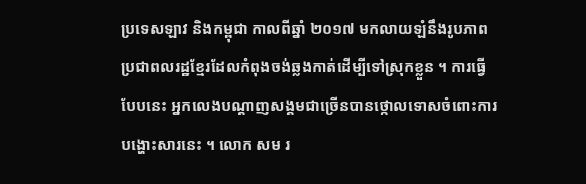ប្រទេសឡាវ និងកម្ពុជា កាលពីឆ្នាំ ២០១៧ មកលាយឡំនឹងរូបភាពប្រជាពលរដ្ឋខ្មែរដែលកំពុងចង់ឆ្លងកាត់ដើម្បីទៅស្រុកខ្លួន ។ ការធ្វើបែបនេះ អ្នកលេងបណ្ដាញសង្គមជាច្រើនបានថ្កោលទោសចំពោះការបង្ហោះសារនេះ ។ លោក សម រ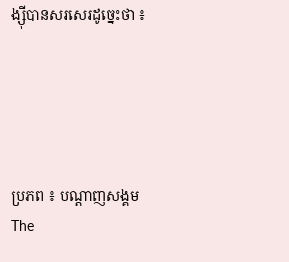ង្ស៊ីបានសរសេរដូច្នេះថា ៖





ប្រភព ៖ បណ្ដាញសង្គម
The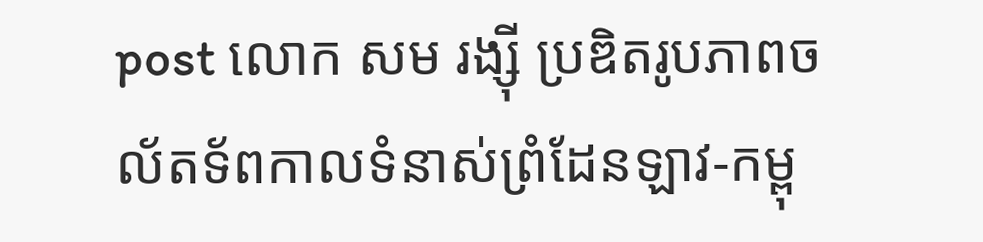post លោក សម រង្ស៊ី ប្រឌិតរូបភាពចល័តទ័ពកាលទំនាស់ព្រំដែនឡាវ-កម្ពុ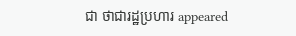ជា ថាជារដ្ឋប្រហារ appeared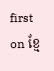first on ខ្មែ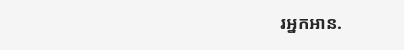រអ្នកអាន.